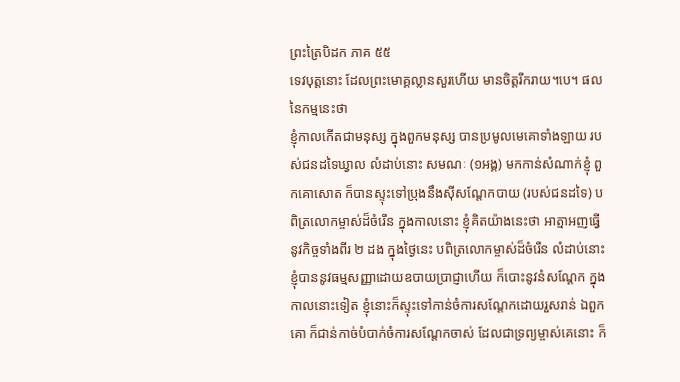ព្រះត្រៃបិដក ភាគ ៥៥
ទេវបុត្តនោះ ដែលព្រះមោគ្គល្លានសួរហើយ មានចិត្តរីករាយ។បេ។ ផលនៃកម្មនេះថា
ខ្ញុំកាលកើតជាមនុស្ស ក្នុងពួកមនុស្ស បានប្រមូលមេគោទាំងឡាយ របស់ជនដទៃឃ្វាល លំដាប់នោះ សមណៈ (១អង្គ) មកកាន់សំណាក់ខ្ញុំ ពួកគោសោត ក៏បានស្ទុះទៅប្រុងនឹងស៊ីសណ្តែកបាយ (របស់ជនដទៃ) បពិត្រលោកម្ចាស់ដ៏ចំរើន ក្នុងកាលនោះ ខ្ញុំគិតយ៉ាងនេះថា អាត្មាអញធ្វើនូវកិច្ចទាំងពីរ ២ ដង ក្នុងថ្ងៃនេះ បពិត្រលោកម្ចាស់ដ៏ចំរើន លំដាប់នោះ ខ្ញុំបាននូវធម្មសញ្ញាដោយឧបាយប្រាជ្ញាហើយ ក៏បោះនូវនំសណ្តែក ក្នុងកាលនោះទៀត ខ្ញុំនោះក៏ស្ទុះទៅកាន់ចំការសណ្តែកដោយរួសរាន់ ឯពួកគោ ក៏ជាន់កាច់បំបាក់ចំការសណ្តែកចាស់ ដែលជាទ្រព្យម្ចាស់គេនោះ ក៏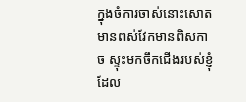ក្នុងចំការចាស់នោះសោត មានពស់វែកមានពិសកាច ស្ទុះមកចឹកជើងរបស់ខ្ញុំ ដែល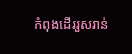កំពុងដើររួសរាន់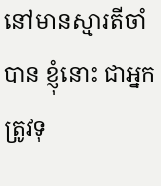នៅមានស្មារតីចាំបាន ខ្ញុំនោះ ជាអ្នកត្រូវទុ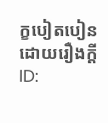ក្ខបៀតបៀនដោយរឿងកី្ត
ID: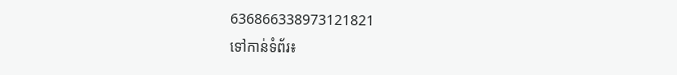636866338973121821
ទៅកាន់ទំព័រ៖